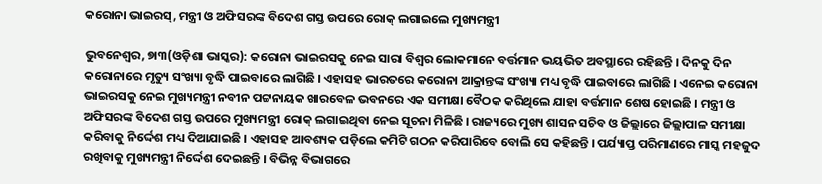କରୋନା ଭାଇରସ୍, ମନ୍ତ୍ରୀ ଓ ଅଫିସରଙ୍କ ବିଦେଶ ଗସ୍ତ ଉପରେ ରୋକ୍ ଲଗାଇଲେ ମୁଖ୍ୟମନ୍ତ୍ରୀ

ଭୁବନେଶ୍ୱର, ୭ା୩(ଓଡ଼ିଶା ଭାସ୍କର): କରୋନା ଭାଇରସକୁ ନେଇ ସାରା ବିଶ୍ୱର ଲୋକମାନେ ବର୍ତ୍ତମାନ ଭୟଭିତ ଅବସ୍ଥାରେ ରହିଛନ୍ତି । ଦିନକୁ ଦିନ କରୋନାରେ ମୃତ୍ୟୁ ସଂଖ୍ୟା ବୃଦ୍ଧି ପାଇବାରେ ଲାଗିଛି । ଏହାସହ ଭାରତରେ କରୋନା ଆକ୍ରାନ୍ତଙ୍କ ସଂଖ୍ୟା ମଧ୍ୟ ବୃଦ୍ଧି ପାଇବାରେ ଲାଗିଛି । ଏନେଇ କରୋନା ଭାଇରସକୁ ନେଇ ମୁଖ୍ୟମନ୍ତ୍ରୀ ନବୀନ ପଟ୍ଟନାୟକ ଖାରବେଳ ଭବନରେ ଏକ ସମୀକ୍ଷା ବୈଠକ କରିଥିଲେ ଯାହା ବର୍ତ୍ତମାନ ଶେଷ ହୋଇଛି । ମନ୍ତ୍ରୀ ଓ ଅଫିସରଙ୍କ ବିଦେଶ ଗସ୍ତ ଉପରେ ମୁଖ୍ୟମନ୍ତ୍ରୀ ରୋକ୍ ଲଗାଇଥିବା ନେଇ ସୂଚନା ମିଳିଛି । ରାଜ୍ୟରେ ମୁଖ୍ୟ ଶାସନ ସଚିବ ଓ ଜିଲ୍ଲାରେ ଜିଲ୍ଲାପାଳ ସମୀକ୍ଷା କରିବାକୁ ନିର୍ଦ୍ଦେଶ ମଧ୍ୟ ଦିଆଯାଇଛି । ଏହାସହ ଆବଶ୍ୟକ ପଡ଼ିଲେ କମିଟି ଗଠନ କରିପାରିବେ ବୋଲି ସେ କହିଛନ୍ତି । ପର୍ଯ୍ୟାପ୍ତ ପରିମାଣରେ ମାସ୍କ ମହଜୁଦ ରଖିବାକୁ ମୁଖ୍ୟମନ୍ତ୍ରୀ ନିର୍ଦ୍ଦେଶ ଦେଇଛନ୍ତି । ବିଭିନ୍ନ ବିଭାଗରେ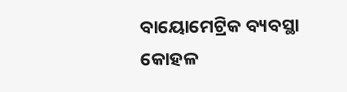ବାୟୋମେଟ୍ରିକ ବ୍ୟବସ୍ଥା କୋହଳ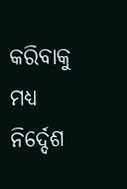କରିବାକୁ ମଧ୍ୟ ନିର୍ଦ୍ଦେଶ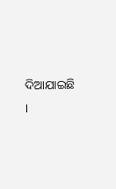ଦିଆଯାଇଛି ।